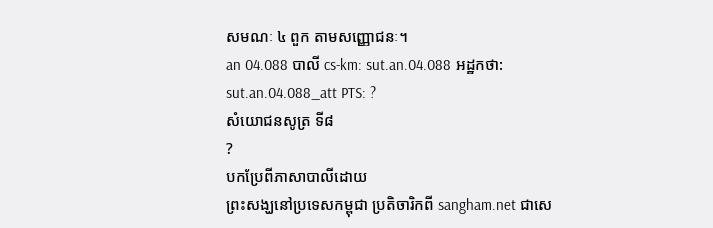សមណៈ ៤ ពួក តាមសញ្ញោជនៈ។
an 04.088 បាលី cs-km: sut.an.04.088 អដ្ឋកថា: sut.an.04.088_att PTS: ?
សំយោជនសូត្រ ទី៨
?
បកប្រែពីភាសាបាលីដោយ
ព្រះសង្ឃនៅប្រទេសកម្ពុជា ប្រតិចារិកពី sangham.net ជាសេ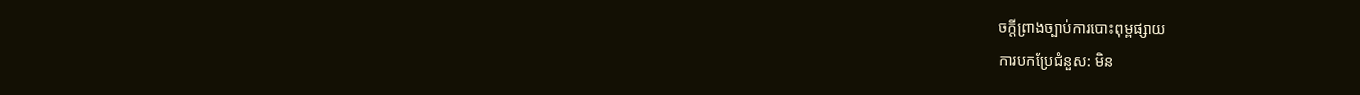ចក្តីព្រាងច្បាប់ការបោះពុម្ពផ្សាយ
ការបកប្រែជំនួស: មិន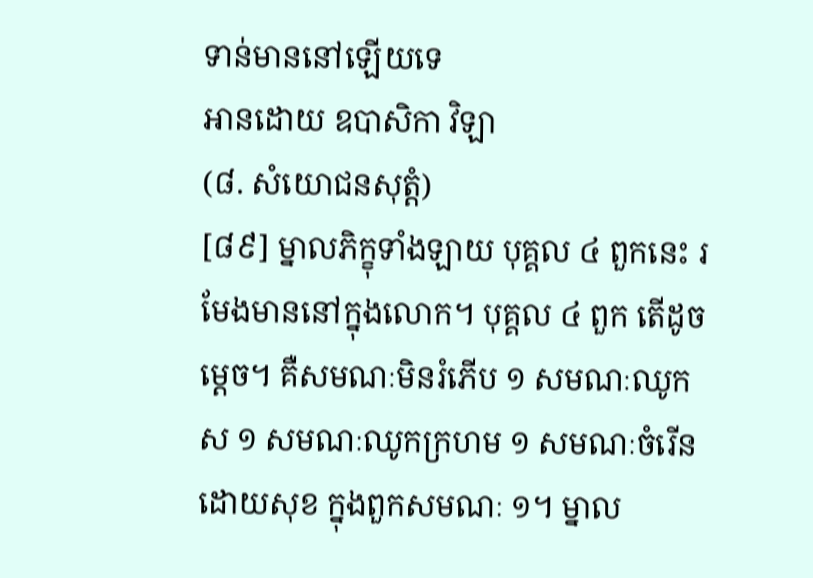ទាន់មាននៅឡើយទេ
អានដោយ ឧបាសិកា វិឡា
(៨. សំយោជនសុត្តំ)
[៨៩] ម្នាលភិក្ខុទាំងឡាយ បុគ្គល ៤ ពួកនេះ រមែងមាននៅក្នុងលោក។ បុគ្គល ៤ ពួក តើដូចម្តេច។ គឺសមណៈមិនរំភើប ១ សមណៈឈូកស ១ សមណៈឈូកក្រហម ១ សមណៈចំរើនដោយសុខ ក្នុងពួកសមណៈ ១។ ម្នាល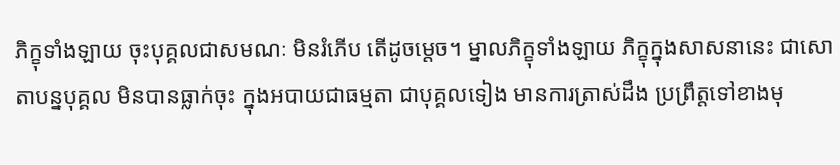ភិក្ខុទាំងឡាយ ចុះបុគ្គលជាសមណៈ មិនរំភើប តើដូចម្តេច។ ម្នាលភិក្ខុទាំងឡាយ ភិក្ខុក្នុងសាសនានេះ ជាសោតាបន្នបុគ្គល មិនបានធ្លាក់ចុះ ក្នុងអបាយជាធម្មតា ជាបុគ្គលទៀង មានការត្រាស់ដឹង ប្រព្រឹត្តទៅខាងមុ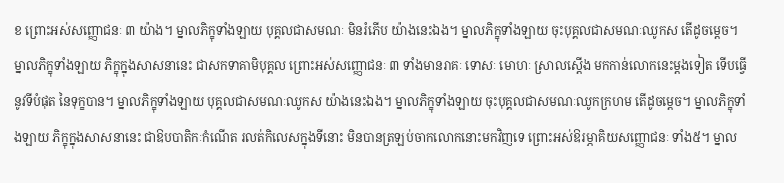ខ ព្រោះអស់សញ្ញោជនៈ ៣ យ៉ាង។ ម្នាលភិក្ខុទាំងឡាយ បុគ្គលជាសមណៈ មិនរំភើប យ៉ាងនេះឯង។ ម្នាលភិក្ខុទាំងឡាយ ចុះបុគ្គលជាសមណៈឈូកស តើដូចម្តេច។ ម្នាលភិក្ខុទាំងឡាយ ភិក្ខុក្នុងសាសនានេះ ជាសកទាគាមិបុគ្គល ព្រោះអស់សញ្ញោជនៈ ៣ ទាំងមានរាគៈ ទោសៈ មោហៈ ស្រាលស្តើង មកកាន់លោកនេះម្តងទៀត ទើបធ្វើនូវទីបំផុត នៃទុក្ខបាន។ ម្នាលភិក្ខុទាំងឡាយ បុគ្គលជាសមណៈឈូកស យ៉ាងនេះឯង។ ម្នាលភិក្ខុទាំងឡាយ ចុះបុគ្គលជាសមណៈឈូកក្រហម តើដូចម្តេច។ ម្នាលភិក្ខុទាំងឡាយ ភិក្ខុក្នុងសាសនានេះ ជាឱបបាតិកៈកំណើត រលត់កិលេសក្នុងទីនោះ មិនបានត្រឡប់ចាកលោកនោះមកវិញទេ ព្រោះអស់ឱរម្ភាគិយសញ្ញោជនៈ ទាំង៥។ ម្នាល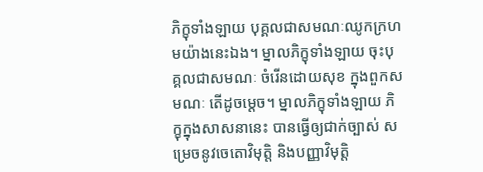ភិក្ខុទាំងឡាយ បុគ្គលជាសមណៈឈូកក្រហមយ៉ាងនេះឯង។ ម្នាលភិក្ខុទាំងឡាយ ចុះបុគ្គលជាសមណៈ ចំរើនដោយសុខ ក្នុងពួកសមណៈ តើដូចម្តេច។ ម្នាលភិក្ខុទាំងឡាយ ភិក្ខុក្នុងសាសនានេះ បានធ្វើឲ្យជាក់ច្បាស់ សម្រេចនូវចេតោវិមុត្តិ និងបញ្ញាវិមុត្តិ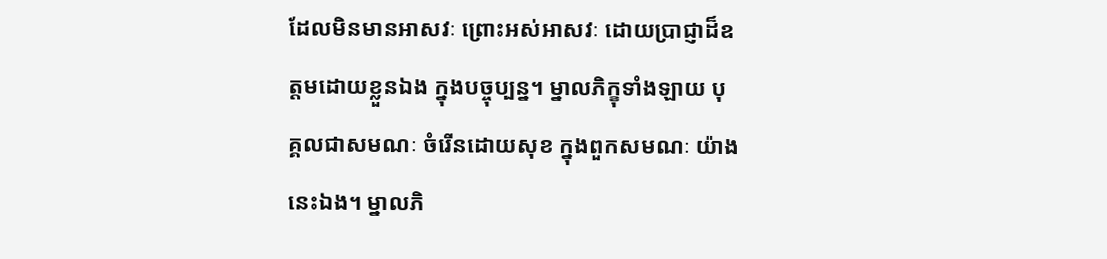ដែលមិនមានអាសវៈ ព្រោះអស់អាសវៈ ដោយប្រាជ្ញាដ៏ឧត្តមដោយខ្លួនឯង ក្នុងបច្ចុប្បន្ន។ ម្នាលភិក្ខុទាំងឡាយ បុគ្គលជាសមណៈ ចំរើនដោយសុខ ក្នុងពួកសមណៈ យ៉ាងនេះឯង។ ម្នាលភិ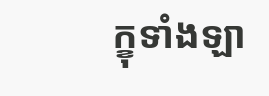ក្ខុទាំងឡា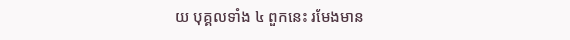យ បុគ្គលទាំង ៤ ពួកនេះ រមែងមាន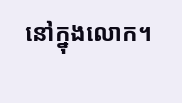នៅក្នុងលោក។